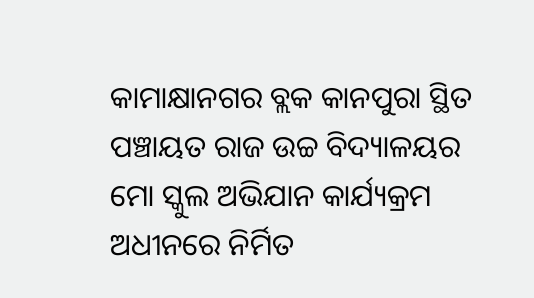କାମାକ୍ଷାନଗର ବ୍ଲକ କାନପୁରା ସ୍ଥିତ ପଞ୍ଚାୟତ ରାଜ ଉଚ୍ଚ ବିଦ୍ୟାଳୟର ମୋ ସ୍କୁଲ ଅଭିଯାନ କାର୍ଯ୍ୟକ୍ରମ ଅଧୀନରେ ନିର୍ମିତ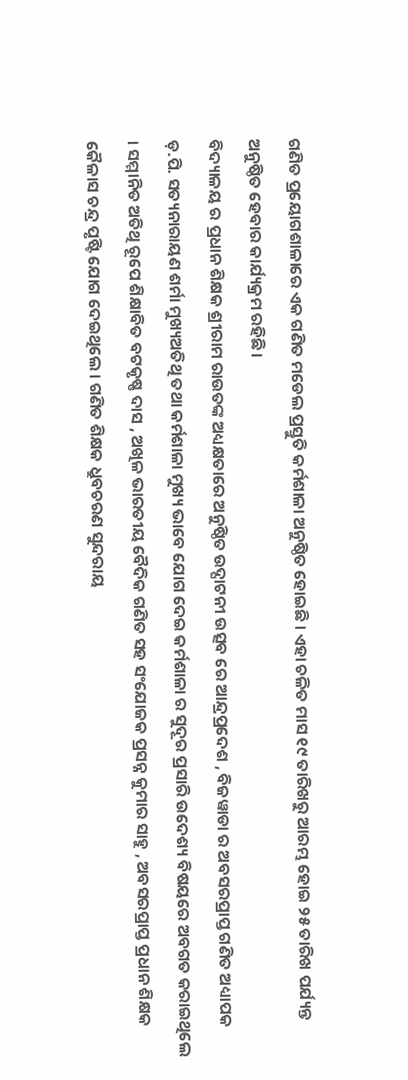ଗଣିତ ପ୍ରୟୋଗଶାଳାରେ ଏକ ଗଣିତ ମଡେଲ ପ୍ରସ୍ତୁତି କର୍ମଶାଳା ଅନୁଷ୍ଠିତ ହୋଇଛି । ଏହା ଚଳିତ ମାସ ୧୯ ତାରିଖରୁ ଆରମ୍ଭ ହୋଇ ୨୫ ତାରିଖ ପର୍ଯ୍ୟନ୍ତ ଅନୁଷ୍ଠିତ ହେବାର କାର୍ଯ୍ୟକ୍ରମ ରହିଛି ।
ବିଦ୍ୟାଳୟ ର ପ୍ରଧାନ ଶିକ୍ଷକ ଶ୍ରୀରାମ ରାଉତଙ୍କ ଅଧ୍ୟକ୍ଷତାରେ ଅନୁଷ୍ଠିତ ଉଦ୍ଘାଟନୀ ଉତ୍ସବ ରେ ଆନ୍ଦ୍ରପ୍ରଦେଶ , ବିଜୱାଡା ର ଅବସରପ୍ରାପ୍ତ ଗଣିତ ଅଧ୍ୟାପକ ଡ଼.ପି. ସତ୍ୟନାରାୟଣ ଶର୍ମା ମୁଖ୍ୟଅତିଥି ତଥା କର୍ମଶାଳା ମୁଖ୍ୟ ଭାବେ ଯୋଗ ଦେଇ କର୍ମଶାଳା ର ସୁଦୂର ପ୍ରସାରି ଉଦେଶ୍ୟ ବିଷୟରେ ଅବଗତ କରାଇଥିଲେ । ସମ୍ମାନିତ ଅତିଥି ରୂପେ ଶିକ୍ଷାବିତ ବଟକୃଷ୍ଣ ଦାସ , ଅଖିଳ ଭାରତୀୟ ବୈଦିକ ଗଣିତ ସହ ସଂଯୋଜକ ପ୍ରସନ୍ନ କୁମାର ସାହୁ , ଅବସରପ୍ରାପ୍ତ ପ୍ରଧାନ ଶିକ୍ଷକ କୈଳାସ ଚନ୍ଦ୍ର ପୃଷ୍ଟି ଯୋଗ ଦେଇଥିଲେ । ଗଣିତ ଶିକ୍ଷକ ଧ୍ରୁବଚରଣ ସୁନ୍ଦରାୟ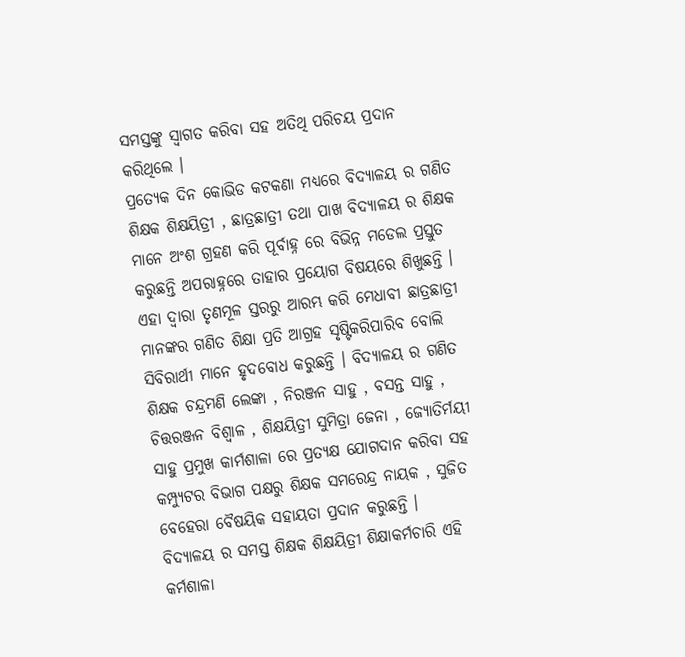ସମସ୍ତଙ୍କୁ ସ୍ୱାଗତ କରିବା ସହ ଅତିଥି ପରିଚୟ ପ୍ରଦାନ କରିଥିଲେ ।
ପ୍ରତ୍ୟେକ ଦିନ କୋଭିଡ କଟକଣା ମଧ୍ୟରେ ବିଦ୍ୟାଳୟ ର ଗଣିତ ଶିକ୍ଷକ ଶିକ୍ଷୟିତ୍ରୀ , ଛାତ୍ରଛାତ୍ରୀ ତଥା ପାଖ ବିଦ୍ୟାଳୟ ର ଶିକ୍ଷକ ମାନେ ଅଂଶ ଗ୍ରହଣ କରି ପୂର୍ବାହ୍ନ ରେ ବିଭିନ୍ନ ମଡେଲ ପ୍ରସ୍ତୁତ କରୁଛନ୍ତି ଅପରାହ୍ନରେ ତାହାର ପ୍ରୟୋଗ ବିଷୟରେ ଶିଖୁଛନ୍ତି ।
ଏହା ଦ୍ୱାରା ତୃଣମୂଳ ସ୍ତରରୁ ଆରମ୍ଭ କରି ମେଧାବୀ ଛାତ୍ରଛାତ୍ରୀ ମାନଙ୍କର ଗଣିତ ଶିକ୍ଷା ପ୍ରତି ଆଗ୍ରହ ସୃଷ୍ଟିକରିପାରିବ ବୋଲି ସିବିରାର୍ଥୀ ମାନେ ହୃଦବୋଧ କରୁଛନ୍ତି । ବିଦ୍ୟାଳୟ ର ଗଣିତ ଶିକ୍ଷକ ଚନ୍ଦ୍ରମଣି ଲେଙ୍କା , ନିରଞ୍ଜନ ସାହୁ , ବସନ୍ତ ସାହୁ , ଚିତ୍ତରଞ୍ଜନ ବିଶ୍ୱାଳ , ଶିକ୍ଷୟିତ୍ରୀ ସୁମିତ୍ରା ଜେନା , ଜ୍ୟୋତିର୍ମୟୀ ସାହୁ ପ୍ରମୁଖ କାର୍ମଶାଳା ରେ ପ୍ରତ୍ୟକ୍ଷ ଯୋଗଦାନ କରିବା ସହ କମ୍ପ୍ୟୁଟର ବିଭାଗ ପକ୍ଷରୁ ଶିକ୍ଷକ ସମରେନ୍ଦ୍ର ନାୟକ , ସୁଜିତ ବେହେରା ବୈଷୟିକ ସହାୟତା ପ୍ରଦାନ କରୁଛନ୍ତି ।
ବିଦ୍ୟାଳୟ ର ସମସ୍ତ ଶିକ୍ଷକ ଶିକ୍ଷୟିତ୍ରୀ ଶିକ୍ଷାକର୍ମଚାରି ଏହି କର୍ମଶାଳା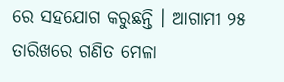ରେ ସହଯୋଗ କରୁଛନ୍ତି । ଆଗାମୀ ୨୫ ତାରିଖରେ ଗଣିତ ମେଳା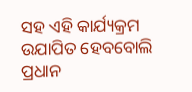ସହ ଏହି କାର୍ଯ୍ୟକ୍ରମ ଉଯାପିତ ହେବବୋଲି ପ୍ରଧାନ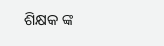ଶିକ୍ଷକ ଙ୍କ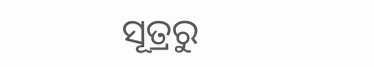ସୂତ୍ରରୁ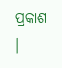ପ୍ରକାଶ ।